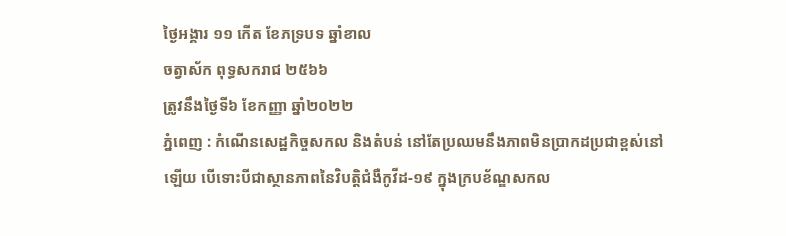ថ្ងៃអង្គារ ១១ កើត ខែភទ្របទ ឆ្នាំខាល
ចត្វាស័ក ពុទ្ធសករាជ ២៥៦៦
ត្រូវនឹងថ្ងៃទី៦ ខែកញ្ញា ឆ្នាំ២០២២
ភ្នំពេញ : កំណើនសេដ្ឋកិច្ចសកល និងតំបន់ នៅតែប្រឈមនឹងភាពមិនប្រាកដប្រជាខ្ពស់នៅ ឡើយ បើទោះបីជាស្ថានភាពនៃវិបត្តិជំងឺកូវីដ-១៩ ក្នុងក្របខ័ណ្ឌសកល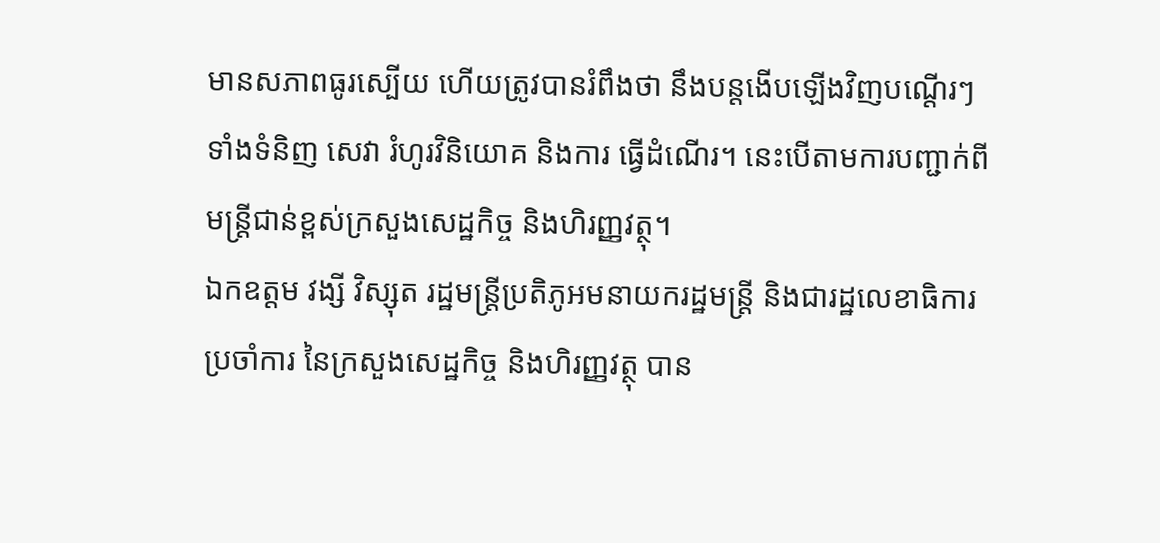មានសភាពធូរស្បើយ ហើយត្រូវបានរំពឹងថា នឹងបន្តងើបឡើងវិញបណ្តើរៗ ទាំងទំនិញ សេវា រំហូរវិនិយោគ និងការ ធ្វើដំណើរ។ នេះបើតាមការបញ្ជាក់ពីមន្ត្រីជាន់ខ្ពស់ក្រសួងសេដ្ឋកិច្ច និងហិរញ្ញវត្ថុ។
ឯកឧត្តម វង្សី វិស្សុត រដ្ឋមន្រ្តីប្រតិភូអមនាយករដ្ឋមន្រ្តី និងជារដ្ឋលេខាធិការប្រចាំការ នៃក្រសួងសេដ្ឋកិច្ច និងហិរញ្ញវត្ថុ បាន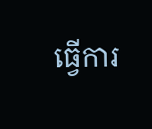ធ្វើការ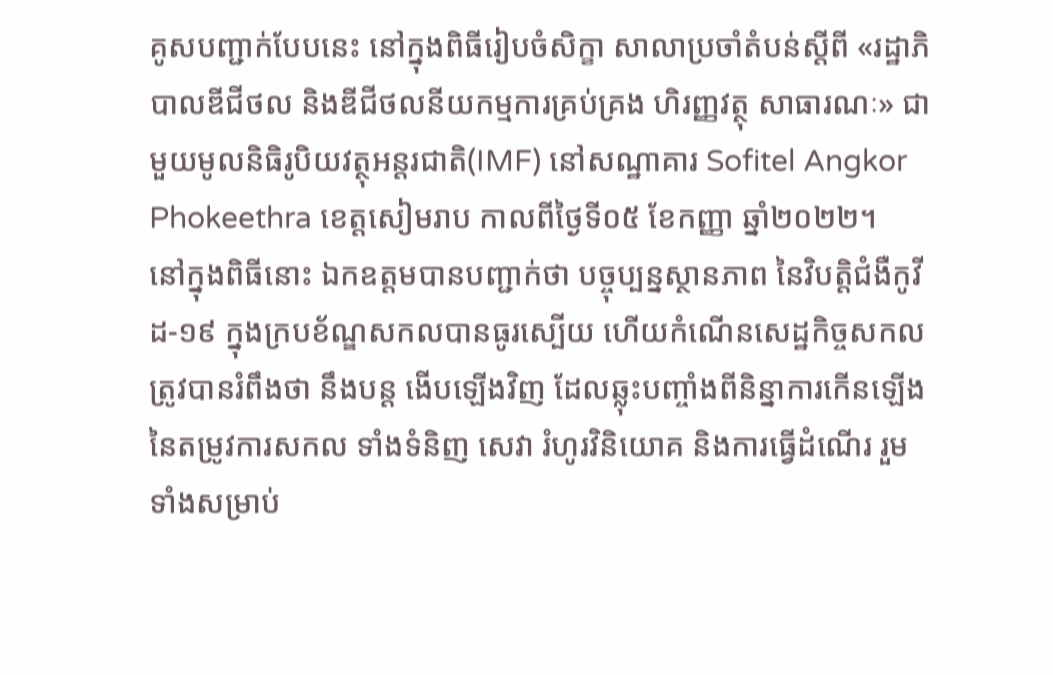គូសបញ្ជាក់បែបនេះ នៅក្នុងពិធីរៀបចំសិក្ខា សាលាប្រចាំតំបន់ស្តីពី «រដ្ឋាភិបាលឌីជីថល និងឌីជីថលនីយកម្មការគ្រប់គ្រង ហិរញ្ញវត្ថុ សាធារណៈ» ជាមួយមូលនិធិរូបិយវត្ថុអន្តរជាតិ(IMF) នៅសណ្ឋាគារ Sofitel Angkor Phokeethra ខេត្តសៀមរាប កាលពីថ្ងៃទី០៥ ខែកញ្ញា ឆ្នាំ២០២២។
នៅក្នុងពិធីនោះ ឯកឧត្តមបានបញ្ជាក់ថា បច្ចុប្បន្នស្ថានភាព នៃវិបត្តិជំងឺកូវីដ-១៩ ក្នុងក្របខ័ណ្ឌសកលបានធូរស្បើយ ហើយកំណើនសេដ្ឋកិច្ចសកលត្រូវបានរំពឹងថា នឹងបន្ត ងើបឡើងវិញ ដែលឆ្លុះបញ្ចាំងពីនិន្នាការកើនឡើងនៃតម្រូវការសកល ទាំងទំនិញ សេវា រំហូរវិនិយោគ និងការធ្វើដំណើរ រួមទាំងសម្រាប់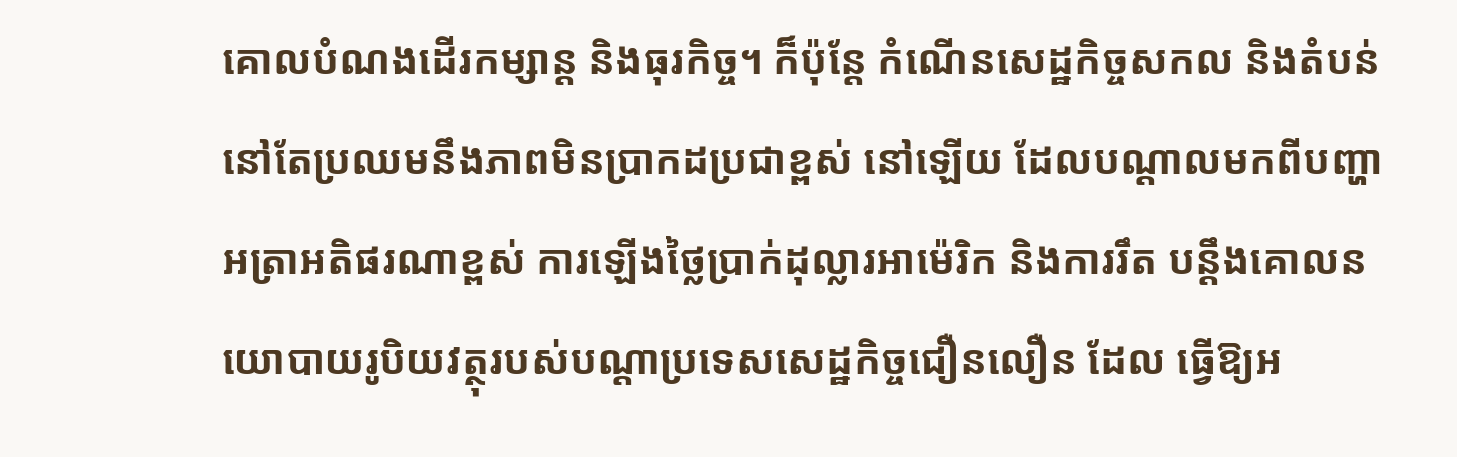គោលបំណងដើរកម្សាន្ត និងធុរកិច្ច។ ក៏ប៉ុន្តែ កំណើនសេដ្ឋកិច្ចសកល និងតំបន់ នៅតែប្រឈមនឹងភាពមិនប្រាកដប្រជាខ្ពស់ នៅឡើយ ដែលបណ្ដាលមកពីបញ្ហាអត្រាអតិផរណាខ្ពស់ ការឡើងថ្លៃប្រាក់ដុល្លារអាម៉េរិក និងការរឹត បន្តឹងគោលនយោបាយរូបិយវត្ថុរបស់បណ្តាប្រទេសសេដ្ឋកិច្ចជឿនលឿន ដែល ធ្វើឱ្យអ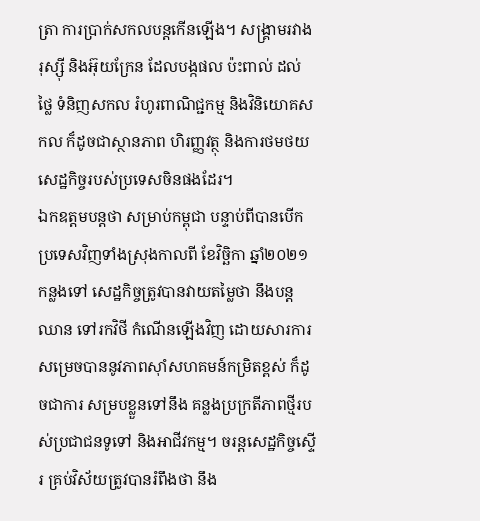ត្រា ការប្រាក់សកលបន្តកើនឡើង។ សង្រ្គាមរវាងរុស្ស៊ី និងអ៊ុយក្រែន ដែលបង្កផល ប៉ះពាល់ ដល់ថ្លៃ ទំនិញសកល រំហូរពាណិជ្ជកម្ម និងវិនិយោគសកល ក៏ដូចជាស្ថានភាព ហិរញ្ញវត្ថុ និងការថមថយសេដ្ឋកិច្ចរបស់ប្រទេសចិនផងដែរ។
ឯកឧត្តមបន្តថា សម្រាប់កម្ពុជា បន្ទាប់ពីបានបើកប្រទេសវិញទាំងស្រុងកាលពី ខែវិច្ឆិកា ឆ្នាំ២០២១កន្លងទៅ សេដ្ឋកិច្ចត្រូវបានវាយតម្លៃថា នឹងបន្តឈាន ទៅរកវិថី កំណើនឡើងវិញ ដោយសារការសម្រេចបាននូវភាពស៊ាំសហគមន៍កម្រិតខ្ពស់ ក៏ដូចជាការ សម្របខ្លួនទៅនឹង គន្លងប្រក្រតីភាពថ្មីរបស់ប្រជាជនទូទៅ និងអាជីវកម្ម។ ចរន្តសេដ្ឋកិច្ចស្ទើរ គ្រប់វិស័យត្រូវបានរំពឹងថា នឹង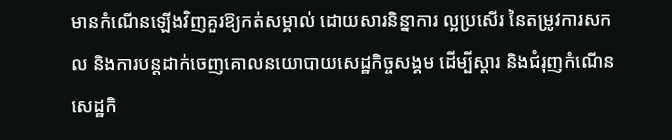មានកំណើនឡើងវិញគួរឱ្យកត់សម្គាល់ ដោយសារនិន្នាការ ល្អប្រសើរ នៃតម្រូវការសកល និងការបន្តដាក់ចេញគោលនយោបាយសេដ្ឋកិច្ចសង្គម ដើម្បីស្ដារ និងជំរុញកំណើនសេដ្ឋកិ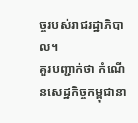ច្ចរបស់រាជរដ្ឋាភិបាល។
គួរបញ្ជាក់ថា កំណើនសេដ្ឋកិច្ចកម្ពុជានា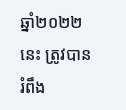ឆ្នាំ២០២២នេះ ត្រូវបានរំពឹង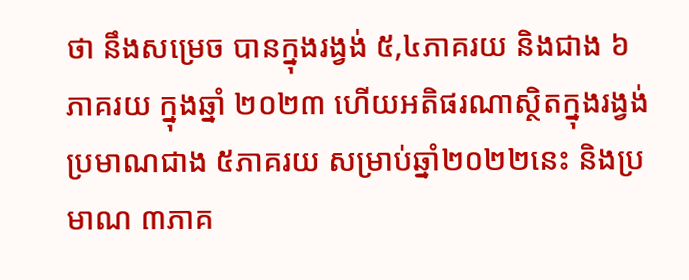ថា នឹងសម្រេច បានក្នុងរង្វង់ ៥,៤ភាគរយ និងជាង ៦ភាគរយ ក្នុងឆ្នាំ ២០២៣ ហើយអតិផរណាស្ថិតក្នុងរង្វង់ ប្រមាណជាង ៥ភាគរយ សម្រាប់ឆ្នាំ២០២២នេះ និងប្រមាណ ៣ភាគ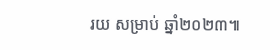រយ សម្រាប់ ឆ្នាំ២០២៣៕